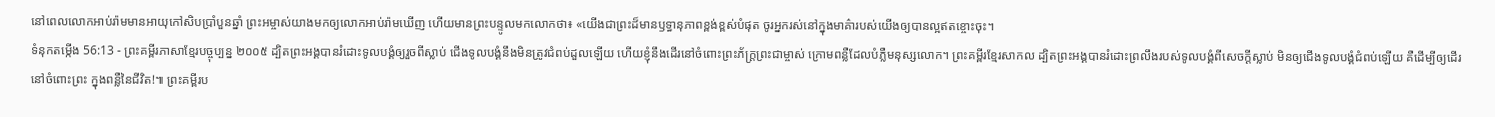នៅពេលលោកអាប់រ៉ាមមានអាយុកៅសិបប្រាំបួនឆ្នាំ ព្រះអម្ចាស់យាងមកឲ្យលោកអាប់រ៉ាមឃើញ ហើយមានព្រះបន្ទូលមកលោកថា៖ «យើងជាព្រះដ៏មានឫទ្ធានុភាពខ្ពង់ខ្ពស់បំផុត ចូរអ្នករស់នៅក្នុងមាគ៌ារបស់យើងឲ្យបានល្អឥតខ្ចោះចុះ។
ទំនុកតម្កើង 56:13 - ព្រះគម្ពីរភាសាខ្មែរបច្ចុប្បន្ន ២០០៥ ដ្បិតព្រះអង្គបានរំដោះទូលបង្គំឲ្យរួចពីស្លាប់ ជើងទូលបង្គំនឹងមិនត្រូវជំពប់ដួលឡើយ ហើយខ្ញុំនឹងដើរនៅចំពោះព្រះភ័ក្ត្រព្រះជាម្ចាស់ ក្រោមពន្លឺដែលបំភ្លឺមនុស្សលោក។ ព្រះគម្ពីរខ្មែរសាកល ដ្បិតព្រះអង្គបានរំដោះព្រលឹងរបស់ទូលបង្គំពីសេចក្ដីស្លាប់ មិនឲ្យជើងទូលបង្គំជំពប់ឡើយ គឺដើម្បីឲ្យដើរនៅចំពោះព្រះ ក្នុងពន្លឺនៃជីវិត!៕ ព្រះគម្ពីរប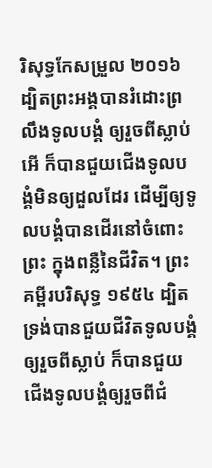រិសុទ្ធកែសម្រួល ២០១៦ ដ្បិតព្រះអង្គបានរំដោះព្រលឹងទូលបង្គំ ឲ្យរួចពីស្លាប់ អើ ក៏បានជួយជើងទូលបង្គំមិនឲ្យដួលដែរ ដើម្បីឲ្យទូលបង្គំបានដើរនៅចំពោះព្រះ ក្នុងពន្លឺនៃជីវិត។ ព្រះគម្ពីរបរិសុទ្ធ ១៩៥៤ ដ្បិតទ្រង់បានជួយជីវិតទូលបង្គំឲ្យរួចពីស្លាប់ ក៏បានជួយជើងទូលបង្គំឲ្យរួចពីជំ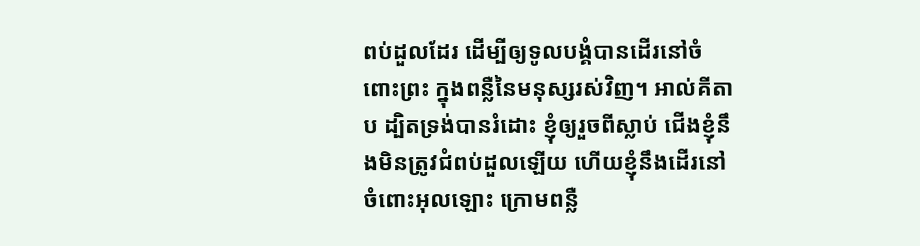ពប់ដួលដែរ ដើម្បីឲ្យទូលបង្គំបានដើរនៅចំពោះព្រះ ក្នុងពន្លឺនៃមនុស្សរស់វិញ។ អាល់គីតាប ដ្បិតទ្រង់បានរំដោះ ខ្ញុំឲ្យរួចពីស្លាប់ ជើងខ្ញុំនឹងមិនត្រូវជំពប់ដួលឡើយ ហើយខ្ញុំនឹងដើរនៅចំពោះអុលឡោះ ក្រោមពន្លឺ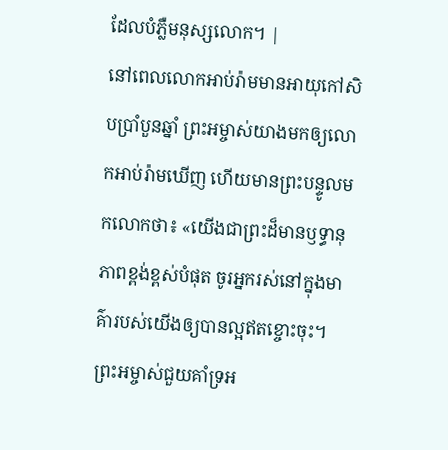ដែលបំភ្លឺមនុស្សលោក។ |
នៅពេលលោកអាប់រ៉ាមមានអាយុកៅសិបប្រាំបួនឆ្នាំ ព្រះអម្ចាស់យាងមកឲ្យលោកអាប់រ៉ាមឃើញ ហើយមានព្រះបន្ទូលមកលោកថា៖ «យើងជាព្រះដ៏មានឫទ្ធានុភាពខ្ពង់ខ្ពស់បំផុត ចូរអ្នករស់នៅក្នុងមាគ៌ារបស់យើងឲ្យបានល្អឥតខ្ចោះចុះ។
ព្រះអម្ចាស់ជួយគាំទ្រអ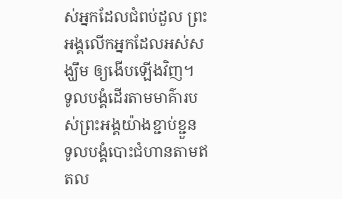ស់អ្នកដែលជំពប់ដួល ព្រះអង្គលើកអ្នកដែលអស់សង្ឃឹម ឲ្យងើបឡើងវិញ។
ទូលបង្គំដើរតាមមាគ៌ារបស់ព្រះអង្គយ៉ាងខ្ជាប់ខ្ជួន ទូលបង្គំបោះជំហានតាមឥតល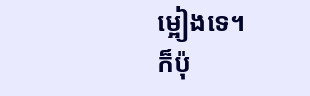ម្អៀងទេ។
ក៏ប៉ុ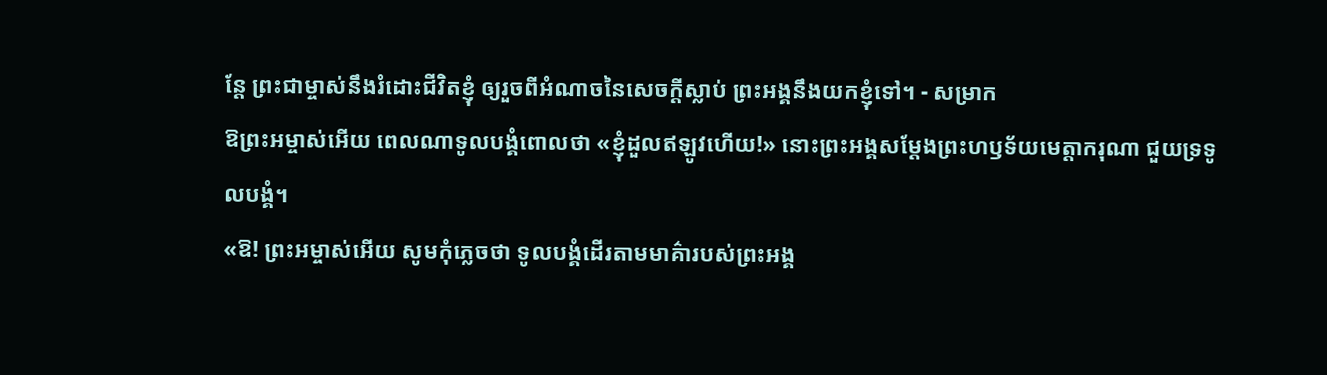ន្តែ ព្រះជាម្ចាស់នឹងរំដោះជីវិតខ្ញុំ ឲ្យរួចពីអំណាចនៃសេចក្ដីស្លាប់ ព្រះអង្គនឹងយកខ្ញុំទៅ។ - សម្រាក
ឱព្រះអម្ចាស់អើយ ពេលណាទូលបង្គំពោលថា «ខ្ញុំដួលឥឡូវហើយ!» នោះព្រះអង្គសម្តែងព្រះហឫទ័យមេត្តាករុណា ជួយទ្រទូលបង្គំ។
«ឱ! ព្រះអម្ចាស់អើយ សូមកុំភ្លេចថា ទូលបង្គំដើរតាមមាគ៌ារបស់ព្រះអង្គ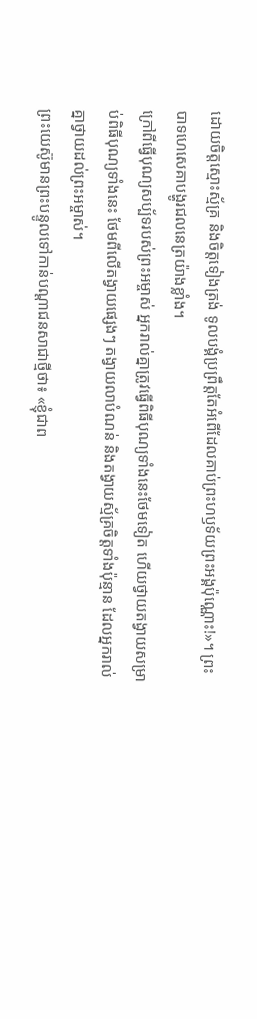ដោយចិត្តស្មោះស្ម័គ្រ និងចិត្តទៀងត្រង់ ទូលបង្គំប្រព្រឹត្តតែអំពើដែលគាប់ព្រះហឫទ័យព្រះអង្គប៉ុណ្ណោះ!»។ ព្រះបាទហេសេគាបង្ហូរជលនេត្រយ៉ាងខ្លាំង។
ក្រៅពីធ្វើបុណ្យសប្ប័ទរបស់ព្រះអម្ចាស់ អ្នករាល់គ្នាត្រូវធ្វើពិធីបុណ្យទាំងនេះថែមទៀត ហើយថ្វាយតង្វាយសម្រាប់ពិធីបុណ្យទាំងនេះ ថែមពីលើតង្វាយផ្សេងៗ តង្វាយលាបំណន់ និងតង្វាយស្ម័គ្រចិត្តទាំងប៉ុន្មាន ដែលអ្នករាល់គ្នាថ្វាយដល់ព្រះអម្ចាស់។
ព្រះយេស៊ូមានព្រះបន្ទូលទៅកាន់បណ្ដាជនសាជាថ្មីថា៖ «ខ្ញុំជាព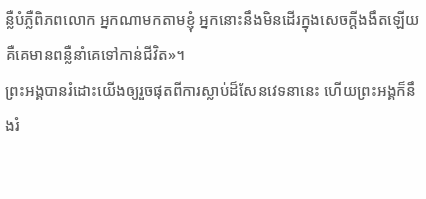ន្លឺបំភ្លឺពិភពលោក អ្នកណាមកតាមខ្ញុំ អ្នកនោះនឹងមិនដើរក្នុងសេចក្ដីងងឹតឡើយ គឺគេមានពន្លឺនាំគេទៅកាន់ជីវិត»។
ព្រះអង្គបានរំដោះយើងឲ្យរួចផុតពីការស្លាប់ដ៏សែនវេទនានេះ ហើយព្រះអង្គក៏នឹងរំ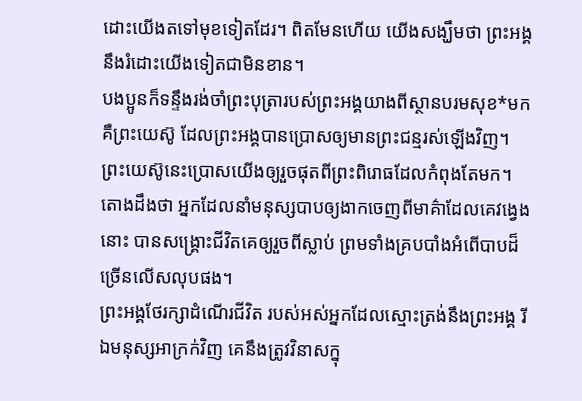ដោះយើងតទៅមុខទៀតដែរ។ ពិតមែនហើយ យើងសង្ឃឹមថា ព្រះអង្គនឹងរំដោះយើងទៀតជាមិនខាន។
បងប្អូនក៏ទន្ទឹងរង់ចាំព្រះបុត្រារបស់ព្រះអង្គយាងពីស្ថានបរមសុខ*មក គឺព្រះយេស៊ូ ដែលព្រះអង្គបានប្រោសឲ្យមានព្រះជន្មរស់ឡើងវិញ។ ព្រះយេស៊ូនេះប្រោសយើងឲ្យរួចផុតពីព្រះពិរោធដែលកំពុងតែមក។
តោងដឹងថា អ្នកដែលនាំមនុស្សបាបឲ្យងាកចេញពីមាគ៌ាដែលគេវង្វេងនោះ បានសង្គ្រោះជីវិតគេឲ្យរួចពីស្លាប់ ព្រមទាំងគ្របបាំងអំពើបាបដ៏ច្រើនលើសលុបផង។
ព្រះអង្គថែរក្សាដំណើរជីវិត របស់អស់អ្នកដែលស្មោះត្រង់នឹងព្រះអង្គ រីឯមនុស្សអាក្រក់វិញ គេនឹងត្រូវវិនាសក្នុ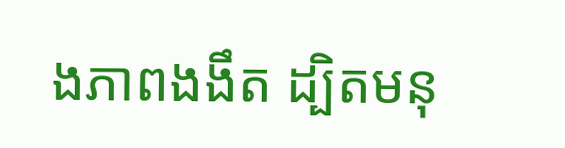ងភាពងងឹត ដ្បិតមនុ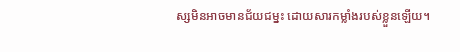ស្សមិនអាចមានជ័យជម្នះ ដោយសារកម្លាំងរបស់ខ្លួនឡើយ។